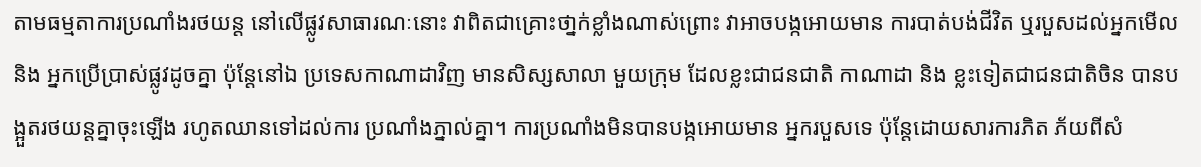តាមធម្មតាការប្រណាំងរថយន្ត នៅលើផ្លូវសាធារណៈនោះ វាពិតជាគ្រោះថា្នក់ខ្លាំងណាស់ព្រោះ វាអាចបង្កអោយមាន ការបាត់បង់ជីវិត ឬរបួសដល់អ្នកមើល និង អ្នកប្រើប្រាស់ផ្លូវដូចគ្នា ប៉ុន្តែនៅឯ ប្រទេសកាណាដាវិញ មានសិស្សសាលា មួយក្រុម ដែលខ្លះជាជនជាតិ កាណាដា និង ខ្លះទៀតជាជនជាតិចិន បានបង្អួតរថយន្តគ្នាចុះឡើង រហូតឈានទៅដល់ការ ប្រណាំងភ្នាល់គ្នា។ ការប្រណាំងមិនបានបង្កអោយមាន អ្នករបួសទេ ប៉ុន្តែដោយសារការភិត ភ័យពីសំ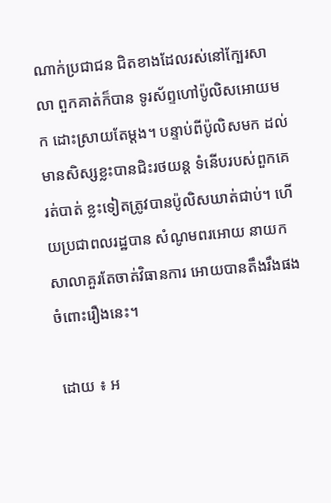ណាក់ប្រជាជន ជិតខាងដែលរស់នៅក្បែរសាលា ពួកគាត់ក៏បាន ទូរស័ព្ទហៅប៉ូលិសអោយមក ដោះស្រាយតែម្តង។ បន្ទាប់ពីប៉ូលិសមក ដល់មានសិស្សខ្លះបានជិះរថយន្ត ទំនើបរបស់ពួកគេរត់បាត់ ខ្លះទៀតត្រូវបានប៉ូលិសឃាត់ជាប់។ ហើយប្រជាពលរដ្ឋបាន សំណូមពរអោយ នាយកសាលាគួរតែចាត់វិធានការ អោយបានតឹងរឹងផងចំពោះរឿងនេះ។

 ដោយ ៖ អ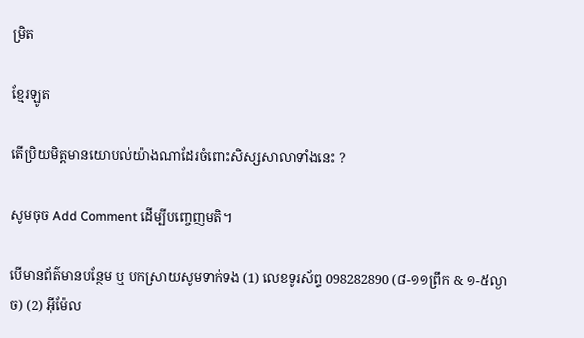ម្រិត

ខ្មែរឡូត

តើប្រិយមិត្តមានយោបល់យ៉ាងណាដែរចំពោះសិស្សសាលាទាំងនេះ ?

សូមចុច Add Comment ដើម្បីបញ្ចេញមតិ។

បើមានព័ត៌មានបន្ថែម ឬ បកស្រាយសូមទាក់ទង (1) លេខទូរស័ព្ទ 098282890 (៨-១១ព្រឹក & ១-៥ល្ងាច) (2) អ៊ីម៉ែល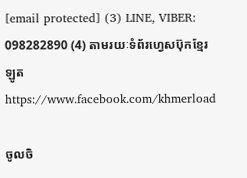[email protected] (3) LINE, VIBER: 098282890 (4) តាមរយៈទំព័រហ្វេសប៊ុកខ្មែរឡូត https://www.facebook.com/khmerload

ចូលចិ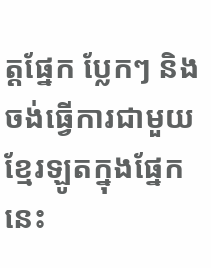ត្តផ្នែក ប្លែកៗ និងចង់ធ្វើការជាមួយខ្មែរឡូតក្នុងផ្នែកនេះ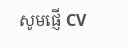សូមផ្ញើ CV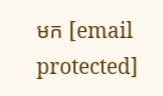មក [email protected]